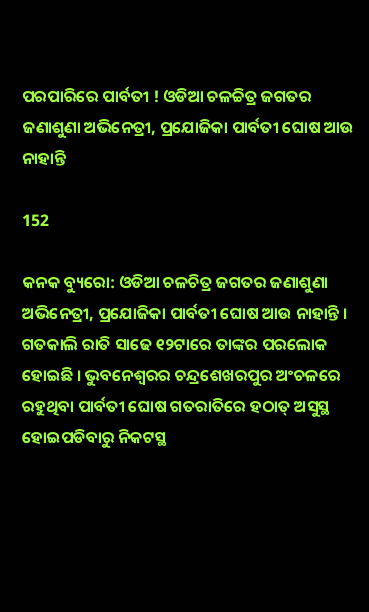ପରପାରିରେ ପାର୍ବତୀ ! ଓଡିଆ ଚଳଚ୍ଚିତ୍ର ଜଗତର ଜଣାଶୁଣା ଅଭିନେତ୍ରୀ, ପ୍ରଯୋଜିକା ପାର୍ବତୀ ଘୋଷ ଆଉ ନାହାନ୍ତି

152

କନକ ବ୍ୟୁରୋ: ଓଡିଆ ଚଳଚିତ୍ର ଜଗତର ଜଣାଶୁଣା ଅଭିନେତ୍ରୀ, ପ୍ରଯୋଜିକା ପାର୍ବତୀ ଘୋଷ ଆଉ ନାହାନ୍ତି । ଗତକାଲି ରାତି ସାଢେ ୧୨ଟାରେ ତାଙ୍କର ପରଲୋକ ହୋଇଛି । ଭୁବନେଶ୍ୱରର ଚନ୍ଦ୍ରଶେଖରପୁର ଅଂଚଳରେ ରହୁଥିବା ପାର୍ବତୀ ଘୋଷ ଗତରାତିରେ ହଠାତ୍ ଅସୁସ୍ଥ ହୋଇପଡିବାରୁ ନିକଟସ୍ଥ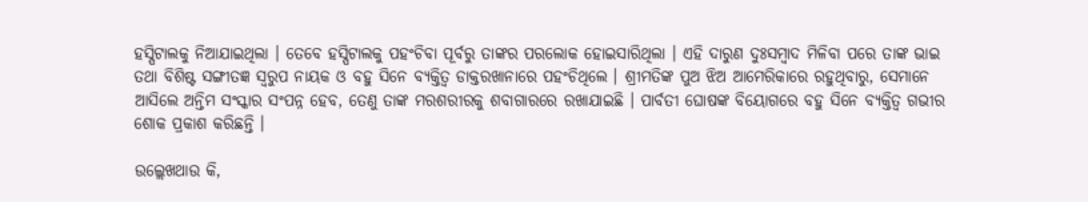ହସ୍ପିଟାଲକୁ ନିଆଯାଇଥିଲା । ତେବେ ହସ୍ପିଟାଲକୁ ପହଂଚିବା ପୂର୍ବରୁ ତାଙ୍କର ପରଲୋକ ହୋଇସାରିଥିଲା । ଏହି ଦାରୁଣ ଦୁଃସମ୍ବାଦ ମିଳିବା ପରେ ତାଙ୍କ ଭାଇ ତଥା ବିଶିଷ୍ଟ ସଙ୍ଗୀତଜ୍ଞ ସ୍ୱରୁପ ନାୟକ ଓ ବହୁ ସିନେ ବ୍ୟକ୍ତିତ୍ୱ ଡାକ୍ତରଖାନାରେ ପହଂଚିଥିଲେ । ଶ୍ରୀମତିଙ୍କ ପୁଅ ଝିଅ ଆମେରିକାରେ ରହୁଥିବାରୁ, ସେମାନେ ଆସିଲେ ଅନ୍ତିମ ସଂସ୍କାର ସଂପନ୍ନ ହେବ, ତେଣୁ ତାଙ୍କ ମରଶରୀରକୁ ଶବାଗାରରେ ରଖାଯାଇଛି । ପାର୍ବତୀ ଘୋଷଙ୍କ ବିୟୋଗରେ ବହୁ ସିନେ ବ୍ୟକ୍ତିତ୍ୱ ଗଭୀର ଶୋକ ପ୍ରକାଶ କରିଛନ୍ତି ।

ଉଲ୍ଲେଖଥାଉ କି,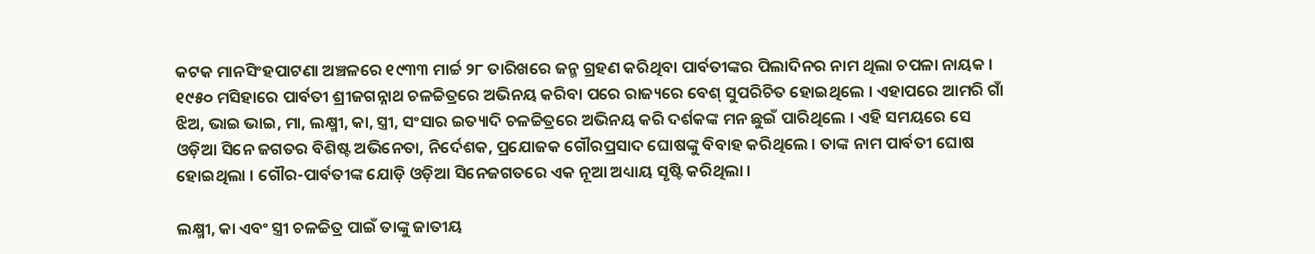କଟକ ମାନସିଂହପାଟଣା ଅଞ୍ଚଳରେ ୧୯୩୩ ମାର୍ଚ୍ଚ ୨୮ ତାରିଖରେ ଜନ୍ମ ଗ୍ରହଣ କରିଥିବା ପାର୍ବତୀଙ୍କର ପିଲାଦିନର ନାମ ଥିଲା ଚପଳା ନାୟକ । ୧୯୫୦ ମସିହାରେ ପାର୍ବତୀ ଶ୍ରୀଜଗନ୍ନାଥ ଚଳଚ୍ଚିତ୍ରରେ ଅଭିନୟ କରିବା ପରେ ରାଜ୍ୟରେ ବେଶ୍ ସୁପରିଚିତ ହୋଇଥିଲେ । ଏହାପରେ ଆମରି ଗାଁ ଝିଅ, ଭାଇ ଭାଇ, ମା, ଲକ୍ଷ୍ମୀ, କା, ସ୍ତ୍ରୀ, ସଂସାର ଇତ୍ୟାଦି ଚଳଚ୍ଚିତ୍ରରେ ଅଭିନୟ କରି ଦର୍ଶକଙ୍କ ମନ ଛୁଇଁ ପାରିଥିଲେ । ଏହି ସମୟରେ ସେ ଓଡ଼ିଆ ସିନେ ଜଗତର ବିଶିଷ୍ଟ ଅଭିନେତା, ନିର୍ଦେଶକ, ପ୍ରଯୋଜକ ଗୌରପ୍ରସାଦ ଘୋଷଙ୍କୁ ବିବାହ କରିଥିଲେ । ତାଙ୍କ ନାମ ପାର୍ବତୀ ଘୋଷ ହୋଇଥିଲା । ଗୌର-ପାର୍ବତୀଙ୍କ ଯୋଡ଼ି ଓଡ଼ିଆ ସିନେଜଗତରେ ଏକ ନୂଆ ଅଧ୍ୟାୟ ସୃଷ୍ଟି କରିଥିଲା ।

ଲକ୍ଷ୍ମୀ, କା ଏବଂ ସ୍ତ୍ରୀ ଚଳଚ୍ଚିତ୍ର ପାଇଁ ତାଙ୍କୁ ଜାତୀୟ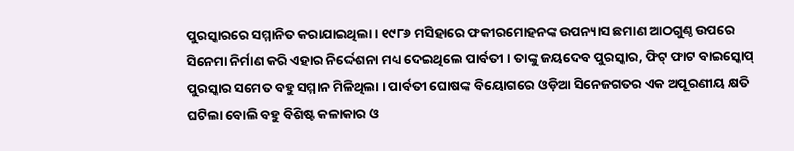ପୁରସ୍କାରରେ ସମ୍ମାନିତ କରାଯାଇଥିଲା । ୧୯୮୬ ମସିହାରେ ଫକୀରମୋହନଙ୍କ ଉପନ୍ୟାସ ଛମାଣ ଆଠଗୁଣ୍ଠ ଉପରେ ସିନେମା ନିର୍ମାଣ କରି ଏହାର ନିର୍ଦ୍ଦେଶନା ମଧ୍ୟ ଦେଇଥିଲେ ପାର୍ବତୀ । ତାଙ୍କୁ ଜୟଦେବ ପୁରସ୍କାର, ଫିଟ୍ ଫାଟ ବାଇସ୍କୋପ୍ ପୁରସ୍କାର ସମେତ ବହୁ ସମ୍ମାନ ମିଳିଥିଲା । ପାର୍ବତୀ ଘୋଷଙ୍କ ବିୟୋଗରେ ଓଡ଼ିଆ ସିନେଜଗତର ଏକ ଅପୂରଣୀୟ କ୍ଷତି ଘଟିଲା ବୋଲି ବହୁ ବିଶିଷ୍ଟ କଳାକାର ଓ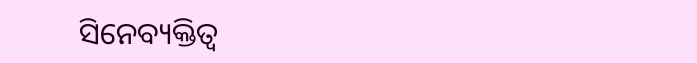ସିନେବ୍ୟକ୍ତିତ୍ୱ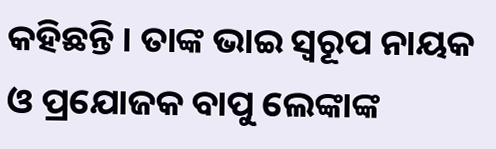କହିଛନ୍ତି । ତାଙ୍କ ଭାଇ ସ୍ୱରୂପ ନାୟକ ଓ ପ୍ରଯୋଜକ ବାପୁ ଲେଙ୍କାଙ୍କ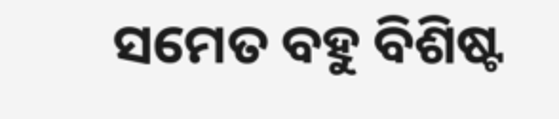ସମେତ ବହୁ ବିଶିଷ୍ଟ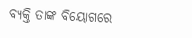ବ୍ୟକ୍ତି ତାଙ୍କ ବିୟୋଗରେ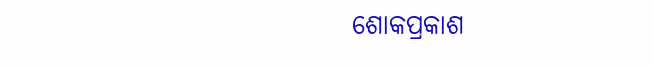ଶୋକପ୍ରକାଶ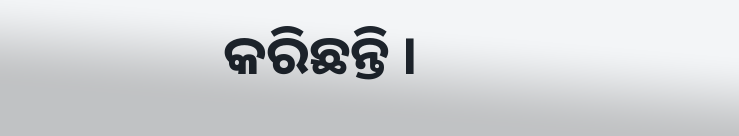କରିଛନ୍ତି ।